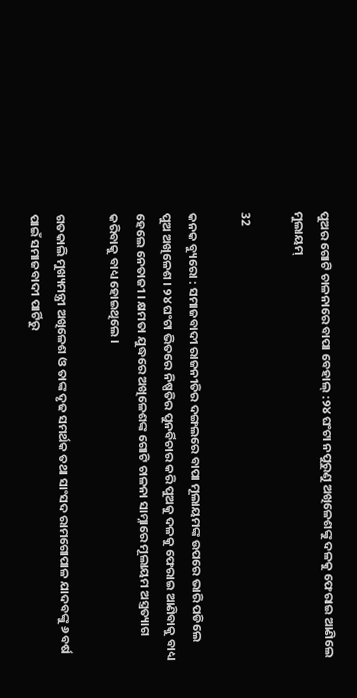ପୁଅର ଗୋଟି ଚାଳନାରେ ବାପା ବେହାଲ୍ :୨୪ ଘଂଟା ନପୁରୁଣୁ ଅଖିଳେଶଙ୍କୁ ଦଳକୁ ଫେରାଇ ଆଣିଲେ ମୁଲାୟମ୍

32

କନକ ବ୍ୟୁରୋ : ସମାଜବାଦୀ ରାଜନୀତିର ଦଙ୍ଗଲରେ ବାପା ମୂଲାୟମଙ୍କ ଉପରେ ଭାରି ପଡିଲେ ପୁଅ ଅଖିଳେଶ । ୨୪ ଘଂଟା ଭିତରେ ନିଷ୍ପତିର ପୁନର୍ବିଚାର କରି ପୁଅକୁ ଦଳକୁ ଫେରାଇ ଆଣିବାକୁ ବାଧ୍ୟ ହେଲେ ନେତାଜୀ । କ୍ଷମତା ଯୁଦ୍ଧରେ ଅଖିଳେଶଙ୍କ ଗୋଟି ଚାଳନା ସାମ୍ନାରେ ମୂଲାୟମ ଅସ୍ତ୍ରତ୍ୟାଗ କରିବାକୁ ବାଧ୍ୟ ହୋଇଥିଲେ ।

ଗତକାଲି ମୁଖ୍ୟମନ୍ତ୍ରୀ ଅଖିଳେଶ ଓ ତାଙ୍କ ଦୃଢ ସମର୍ଥକ ତଥା ସାଂସଦ ରାମଗୋପାଳ ଯାଦବଙ୍କୁ ୬ ବର୍ଷ ପାଇଁ ସମାଜବାଦୀ ପାର୍ଟିରୁ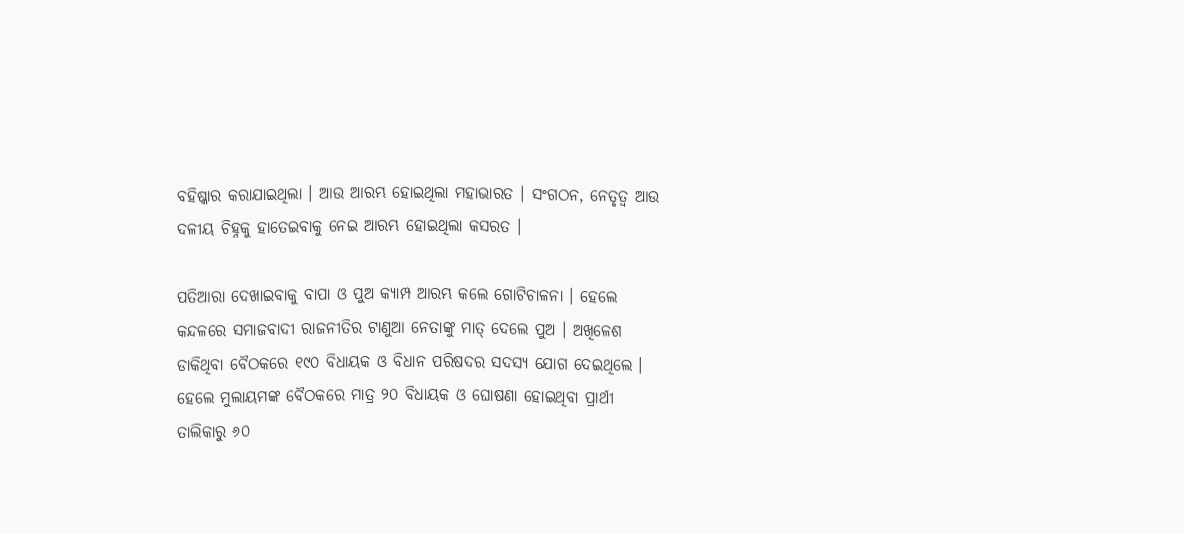ବହିଷ୍କାର କରାଯାଇଥିଲା । ଆଉ ଆରମ୍ଭ ହୋଇଥିଲା ମହାଭାରତ । ସଂଗଠନ, ନେତୃତ୍ୱ ଆଉ ଦଳୀୟ ଚିହ୍ନକୁ ହାତେଇବାକୁ ନେଇ ଆରମ୍ଭ ହୋଇଥିଲା କସରତ ।

ପତିଆରା ଦେଖାଇବାକୁ ବାପା ଓ ପୁଅ କ୍ୟାମ୍ପ ଆରମ୍ଭ କଲେ ଗୋଟିଚାଳନା । ହେଲେ କନ୍ଦଳରେ ସମାଜବାଦୀ ରାଜନୀତିର ଟାଣୁଆ ନେତାଙ୍କୁ ମାତ୍ ଦେଲେ ପୁଅ । ଅଖିଳେଶ ଡାକିଥିବା ବୈଠକରେ ୧୯୦ ବିଧାୟକ ଓ ବିଧାନ ପରିଷଦର ସଦସ୍ୟ ଯୋଗ ଦେଇଥିଲେ । ହେଲେ ମୁଲାୟମଙ୍କ ବୈଠକରେ ମାତ୍ର ୨୦ ବିଧାୟକ ଓ ଘୋଷଣା ହୋଇଥିବା ପ୍ରାର୍ଥୀ ତାଲିକାରୁ ୬୦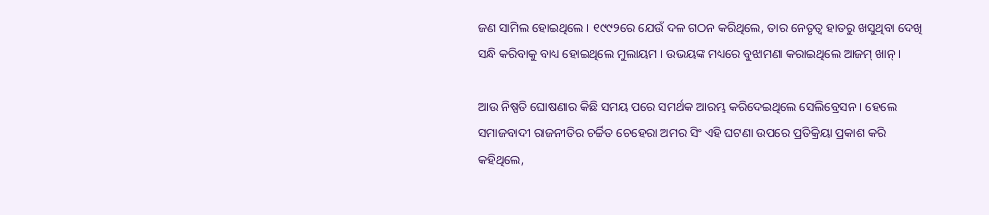ଜଣ ସାମିଲ ହୋଇଥିଲେ । ୧୯୯୨ରେ ଯେଉଁ ଦଳ ଗଠନ କରିଥିଲେ, ତାର ନେତୃତ୍ୱ ହାତରୁ ଖସୁଥିବା ଦେଖି ସନ୍ଧି କରିବାକୁ ବାଧ୍ୟ ହୋଇଥିଲେ ମୁଲାୟମ । ଉଭୟଙ୍କ ମଧ୍ୟରେ ବୁଝାମଣା କରାଇଥିଲେ ଆଜମ୍ ଖାନ୍ ।

ଆଉ ନିଷ୍ପତି ଘୋଷଣାର କିଛି ସମୟ ପରେ ସମର୍ଥକ ଆରମ୍ଭ କରିଦେଇଥିଲେ ସେଲିବ୍ରେସନ । ହେଲେ ସମାଜବାଦୀ ରାଜନୀତିର ଚର୍ଚ୍ଚିତ ଚେହେରା ଅମର ସିଂ ଏହି ଘଟଣା ଉପରେ ପ୍ରତିକ୍ରିୟା ପ୍ରକାଶ କରି କହିଥିଲେ,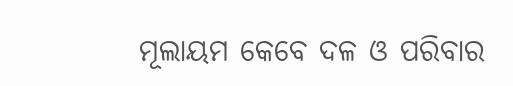ମୂଲାୟମ କେବେ ଦଳ ଓ ପରିବାର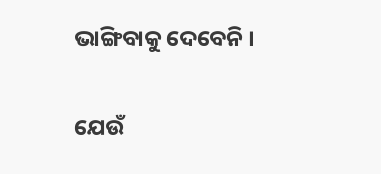ଭାଙ୍ଗିବାକୁ ଦେବେନି ।

ଯେଉଁ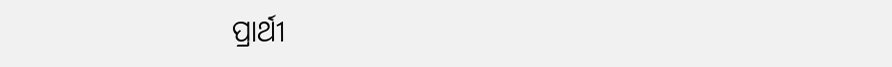ପ୍ରାର୍ଥୀ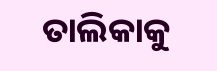ତାଲିକାକୁ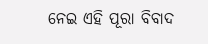ନେଇ ଏହି ପୂରା ବିବାଦ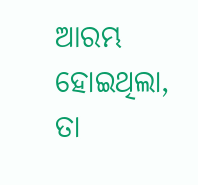ଆରମ୍ଭ ହୋଇଥିଲା, ତା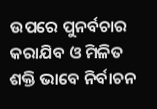ଉପରେ ପୁନର୍ବଚାର କରାଯିବ ଓ ମିଳିତ ଶକ୍ତି ଭାବେ ନିର୍ବାଚନ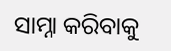ସାମ୍ନା କରିବାକୁ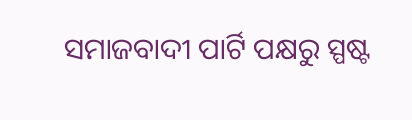ସମାଜବାଦୀ ପାର୍ଟି ପକ୍ଷରୁ ସ୍ପଷ୍ଟ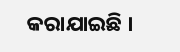କରାଯାଇଛି ।